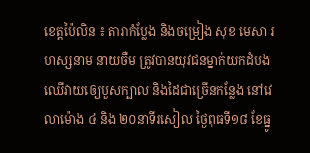ខេត្តប៉ៃលិន ៖ តារាកំប្លែង និងចម្រៀង សុខ មេសា រហស្សនាម នាយចឺម ត្រូវបានយុវជនម្នាក់យកដំបងឈើវាយឲ្យេបួសក្បាល និងដៃជាច្រើនកន្លែង នៅវេលាម៉ោង ៤ និង ២០នាទីរសៀល ថ្ងៃពុធទី១៨ ខែធ្នូ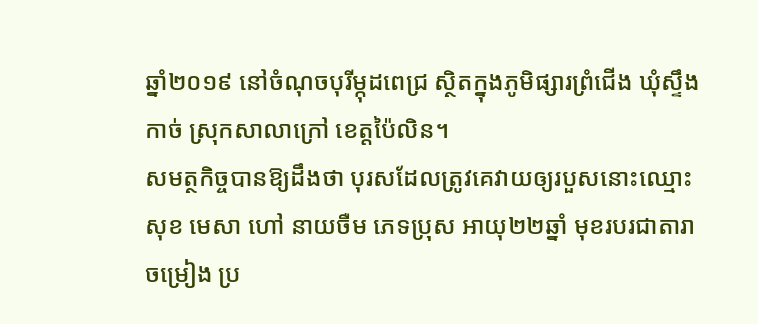ឆ្នាំ២០១៩ នៅចំណុចបុរីម្កុដពេជ្រ ស្ថិតក្នុងភូមិផ្សារព្រំជើង ឃុំស្ទឹងកាច់ ស្រុកសាលាក្រៅ ខេត្តប៉ៃលិន។
សមត្ថកិច្ចបានឱ្យដឹងថា បុរសដែលត្រូវគេវាយឲ្យរបួសនោះឈ្មោះ សុខ មេសា ហៅ នាយចឺម ភេទប្រុស អាយុ២២ឆ្នាំ មុខរបរជាតារាចម្រៀង ប្រ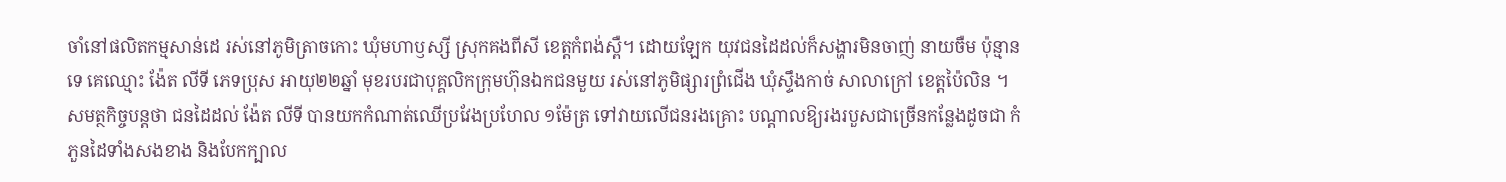ចាំនៅផលិតកម្មសាន់ដេ រស់នៅភូមិត្រាចកោះ ឃុំមហាឫស្សី ស្រុកគងពីសី ខេត្តកំពង់ស្ពឺ។ ដោយឡែក យុវជនដៃដល់ក៏សង្ហារមិនចាញ់ នាយចឺម ប៉ុន្មានទេ គេឈ្មោះ ង៉ែត លីទី ភេទប្រុស អាយុ២២ឆ្នាំ មុខរបរជាបុគ្គលិកក្រុមហ៊ុនឯកជនមួយ រស់នៅភូមិផ្សារព្រំជើង ឃុំស្ទឹងកាច់ សាលាក្រៅ ខេត្តប៉ៃលិន ។
សមត្ថកិច្ចបន្តថា ជនដៃដល់ ង៉ែត លីទី បានយកកំណាត់ឈើប្រវែងប្រហែល ១ម៉ែត្រ ទៅវាយលើជនរងគ្រោះ បណ្តាលឱ្យរងរបួសជាច្រើនកន្លែងដូចជា កំភួនដៃទាំងសងខាង និងបែកក្បាល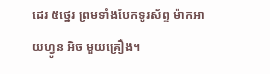ដេរ ៥ថ្នេរ ព្រមទាំងបែកទូរស័ព្ទ ម៉ាកអាយហ្វូន អិច មួយគ្រឿង។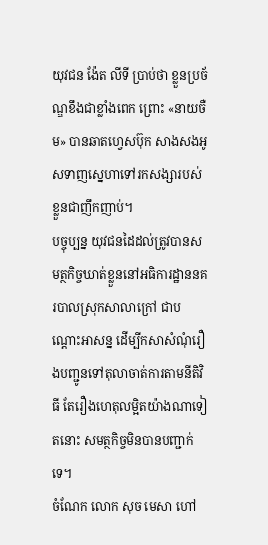យុវជន ង៉ែត លីទី ប្រាប់ថា ខ្លួនប្រច័ណ្ឌខឹងជាខ្លាំងពេក ព្រោះ «នាយចឺម» បានឆាតហ្វេសប៊ុក សាងសងអូសទាញស្នេហាទៅរកសង្សារបស់ខ្លួនជាញឹកញាប់។
បច្ចុប្បន្ន យុវជនដៃដល់ត្រូវបានសមត្ថកិច្ចឃាត់ខ្លួននៅអធិការដ្ឋាននគរបាលស្រុកសាលាក្រៅ ជាបណ្តោះអាសន្ន ដើម្បីកសាសំណុំរឿងបញ្ជូនទៅតុលាចាត់ការតាមនីតិវិធី តែរឿងហេតុលម្អិតយ៉ាងណាទៀតនោះ សមត្ថកិច្ចមិនបានបញ្ជាក់ទេ។
ចំណែក លោក សុច មេសា ហៅ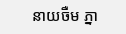នាយចឺម ភ្នា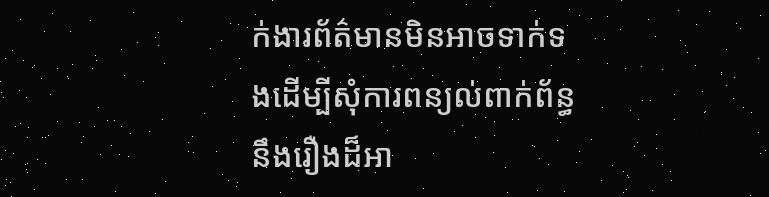ក់ងារព័ត៌មានមិនអាចទាក់ទងដើម្បីសុំការពន្យល់ពាក់ព័ន្ធនឹងរឿងដ៏អា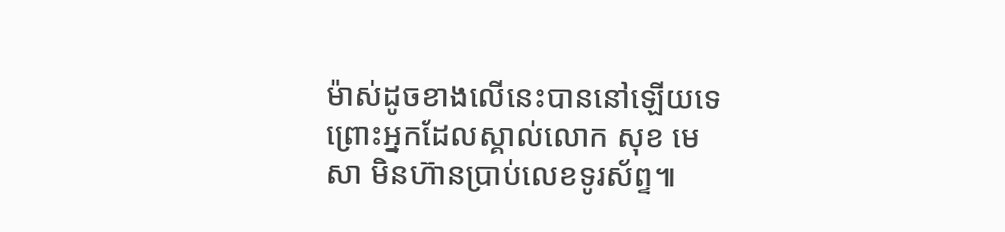ម៉ាស់ដូចខាងលើនេះបាននៅឡើយទេ ព្រោះអ្នកដែលស្គាល់លោក សុខ មេសា មិនហ៊ានប្រាប់លេខទូរស័ព្ទ៕